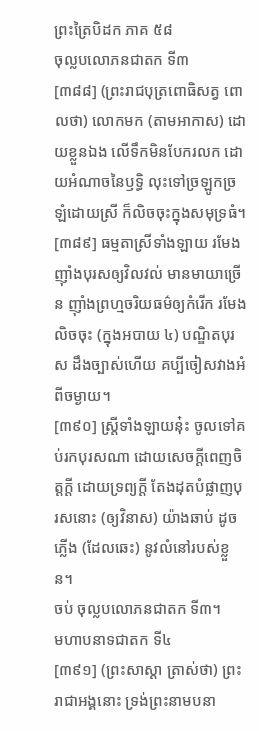ព្រះត្រៃបិដក ភាគ ៥៨
ចុល្លបលោភនជាតក ទី៣
[៣៨៨] (ព្រះរាជបុត្រពោធិសត្វ ពោលថា) លោកមក (តាមអាកាស) ដោយខ្លួនឯង លើទឹកមិនបែករលក ដោយអំណាចនៃឫទ្ធិ លុះទៅច្រឡូកច្រឡំដោយស្រី ក៏លិចចុះក្នុងសមុទ្រធំ។
[៣៨៩] ធម្មតាស្រីទាំងឡាយ រមែងញ៉ាំងបុរសឲ្យវិលវល់ មានមាយាច្រើន ញ៉ាំងព្រហ្មចរិយធម៌ឲ្យកំរើក រមែងលិចចុះ (ក្នុងអបាយ ៤) បណ្ឌិតបុរស ដឹងច្បាស់ហើយ គប្បីចៀសវាងអំពីចម្ងាយ។
[៣៩០] ស្ដ្រីទាំងឡាយនុ៎ះ ចូលទៅគប់រកបុរសណា ដោយសេចក្ដីពេញចិត្តក្ដី ដោយទ្រព្យក្ដី តែងដុតបំផ្លាញបុរសនោះ (ឲ្យវិនាស) យ៉ាងឆាប់ ដូចភ្លើង (ដែលឆេះ) នូវលំនៅរបស់ខ្លួន។
ចប់ ចុល្លបលោភនជាតក ទី៣។
មហាបនាទជាតក ទី៤
[៣៩១] (ព្រះសាស្ដា ត្រាស់ថា) ព្រះរាជាអង្គនោះ ទ្រង់ព្រះនាមបនា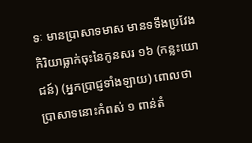ទៈ មានប្រាសាទមាស មានទទឹងប្រវែងកិរិយាធ្លាក់ចុះនៃកូនសរ ១៦ (កន្លះយោជន៍) (អ្នកប្រាជ្ញទាំងឡាយ) ពោលថា ប្រាសាទនោះកំពស់ ១ ពាន់តំ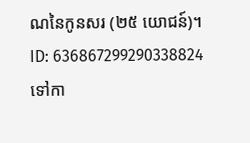ណនៃកូនសរ (២៥ យោជន៍)។
ID: 636867299290338824
ទៅកា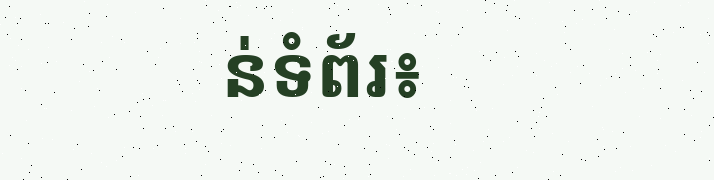ន់ទំព័រ៖